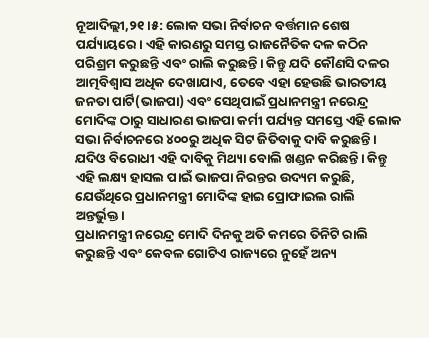ନୂଆଦିଲ୍ଲୀ,୨୧।୫: ଲୋକ ସଭା ନିର୍ବାଚନ ବର୍ତ୍ତମାନ ଶେଷ ପର୍ଯ୍ୟାୟରେ। ଏହି କାରଣରୁ ସମସ୍ତ ରାଜନୈତିକ ଦଳ କଠିନ ପରିଶ୍ରମ କରୁଛନ୍ତି ଏବଂ ରାଲି କରୁଛନ୍ତି। କିନ୍ତୁ ଯଦି କୌଣସି ଦଳର ଆତ୍ମବିଶ୍ୱାସ ଅଧିକ ଦେଖାଯାଏ, ତେବେ ଏହା ହେଉଛି ଭାରତୀୟ ଜନତା ପାର୍ଟି(ଭାଜପା) ଏବଂ ସେଥିପାଇଁ ପ୍ରଧାନମନ୍ତ୍ରୀ ନରେନ୍ଦ୍ର ମୋଦିଙ୍କ ଠାରୁ ସାଧାରଣ ଭାଜପା କର୍ମୀ ପର୍ଯ୍ୟନ୍ତ ସମସ୍ତେ ଏହି ଲୋକ ସଭା ନିର୍ବାଚନରେ ୪୦୦ରୁ ଅଧିକ ସିଟ ଜିତିବାକୁ ଦାବି କରୁଛନ୍ତି। ଯଦିଓ ବିରୋଧୀ ଏହି ଦାବିକୁ ମିଥ୍ୟା ବୋଲି ଖଣ୍ଡନ କରିଛନ୍ତି। କିନ୍ତୁ ଏହି ଲକ୍ଷ୍ୟ ହାସଲ ପାଇଁ ଭାଜପା ନିରନ୍ତର ଉଦ୍ୟମ କରୁଛି, ଯେଉଁଥିରେ ପ୍ରଧାନମନ୍ତ୍ରୀ ମୋଦିଙ୍କ ହାଇ ପ୍ରୋଫାଇଲ ରାଲି ଅନ୍ତର୍ଭୁକ୍ତ।
ପ୍ରଧାନମନ୍ତ୍ରୀ ନରେନ୍ଦ୍ର ମୋଦି ଦିନକୁ ଅତି କମରେ ତିନିଟି ରାଲି କରୁଛନ୍ତି ଏବଂ କେବଳ ଗୋଟିଏ ରାଜ୍ୟରେ ନୁହେଁ ଅନ୍ୟ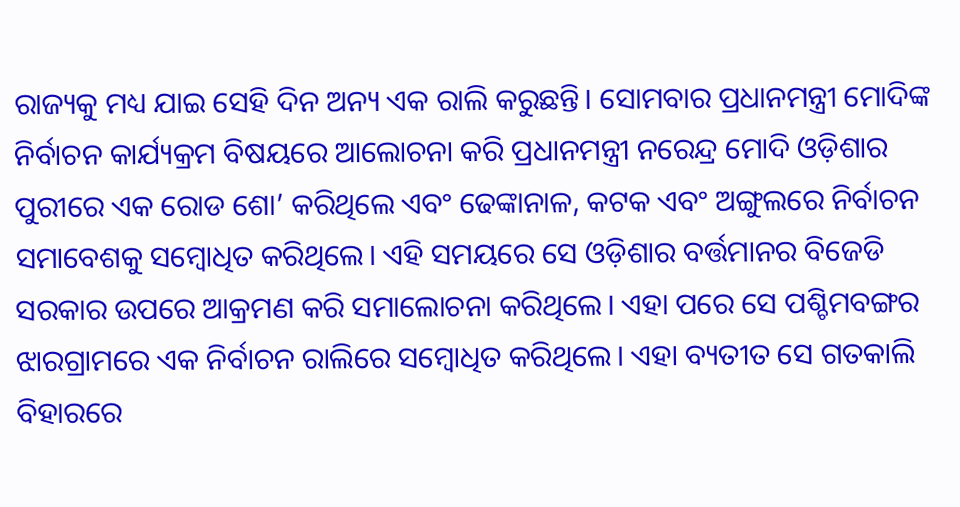ରାଜ୍ୟକୁ ମଧ୍ୟ ଯାଇ ସେହି ଦିନ ଅନ୍ୟ ଏକ ରାଲି କରୁଛନ୍ତି। ସୋମବାର ପ୍ରଧାନମନ୍ତ୍ରୀ ମୋଦିଙ୍କ ନିର୍ବାଚନ କାର୍ଯ୍ୟକ୍ରମ ବିଷୟରେ ଆଲୋଚନା କରି ପ୍ରଧାନମନ୍ତ୍ରୀ ନରେନ୍ଦ୍ର ମୋଦି ଓଡ଼ିଶାର ପୁରୀରେ ଏକ ରୋଡ ଶୋ’ କରିଥିଲେ ଏବଂ ଢେଙ୍କାନାଳ, କଟକ ଏବଂ ଅଙ୍ଗୁଲରେ ନିର୍ବାଚନ ସମାବେଶକୁ ସମ୍ବୋଧିତ କରିଥିଲେ। ଏହି ସମୟରେ ସେ ଓଡ଼ିଶାର ବର୍ତ୍ତମାନର ବିଜେଡି ସରକାର ଉପରେ ଆକ୍ରମଣ କରି ସମାଲୋଚନା କରିଥିଲେ। ଏହା ପରେ ସେ ପଶ୍ଚିମବଙ୍ଗର ଝାରଗ୍ରାମରେ ଏକ ନିର୍ବାଚନ ରାଲିରେ ସମ୍ବୋଧିତ କରିଥିଲେ। ଏହା ବ୍ୟତୀତ ସେ ଗତକାଲି ବିହାରରେ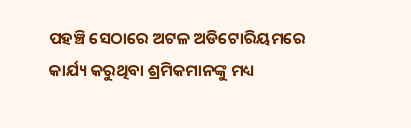ପହଞ୍ଚି ସେଠାରେ ଅଟଳ ଅଡିଟୋରିୟମରେ କାର୍ଯ୍ୟ କରୁଥିବା ଶ୍ରମିକମାନଙ୍କୁ ମଧ୍ୟ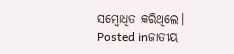ସମ୍ବୋଧିତ କରିଥିଲେ।
Posted inଜାତୀୟ